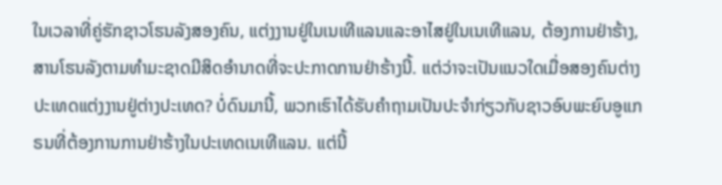ໃນເວລາທີ່ຄູ່ຮັກຊາວໂຮນລັງສອງຄົນ, ແຕ່ງງານຢູ່ໃນເນເທີແລນແລະອາໄສຢູ່ໃນເນເທີແລນ, ຕ້ອງການຢ່າຮ້າງ, ສານໂຮນລັງຕາມທໍາມະຊາດມີສິດອໍານາດທີ່ຈະປະກາດການຢ່າຮ້າງນີ້. ແຕ່ວ່າຈະເປັນແນວໃດເມື່ອສອງຄົນຕ່າງປະເທດແຕ່ງງານຢູ່ຕ່າງປະເທດ? ບໍ່ດົນມານີ້, ພວກເຮົາໄດ້ຮັບຄໍາຖາມເປັນປະຈໍາກ່ຽວກັບຊາວອົບພະຍົບອູແກຣນທີ່ຕ້ອງການການຢ່າຮ້າງໃນປະເທດເນເທີແລນ. ແຕ່ນີ້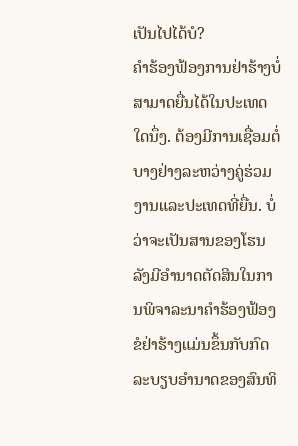ເປັນໄປໄດ້ບໍ?
ຄຳຮ້ອງຟ້ອງການຢ່າຮ້າງບໍ່ສາມາດຍື່ນໄດ້ໃນປະເທດໃດນຶ່ງ. ຕ້ອງມີການເຊື່ອມຕໍ່ບາງຢ່າງລະຫວ່າງຄູ່ຮ່ວມງານແລະປະເທດທີ່ຍື່ນ. ບໍ່ວ່າຈະເປັນສານຂອງໂຮນລັງມີອຳນາດຕັດສິນໃນການພິຈາລະນາຄຳຮ້ອງຟ້ອງຂໍຢ່າຮ້າງແມ່ນຂຶ້ນກັບກົດລະບຽບອຳນາດຂອງສົນທິ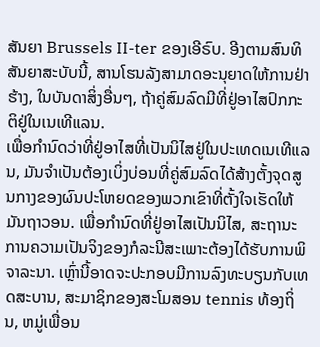ສັນຍາ Brussels II-ter ຂອງເອີຣົບ. ອີງຕາມສົນທິສັນຍາສະບັບນີ້, ສານໂຮນລັງສາມາດອະນຸຍາດໃຫ້ການຢ່າຮ້າງ, ໃນບັນດາສິ່ງອື່ນໆ, ຖ້າຄູ່ສົມລົດມີທີ່ຢູ່ອາໄສປົກກະຕິຢູ່ໃນເນເທີແລນ.
ເພື່ອກໍານົດວ່າທີ່ຢູ່ອາໄສທີ່ເປັນນິໄສຢູ່ໃນປະເທດເນເທີແລນ, ມັນຈໍາເປັນຕ້ອງເບິ່ງບ່ອນທີ່ຄູ່ສົມລົດໄດ້ສ້າງຕັ້ງຈຸດສູນກາງຂອງຜົນປະໂຫຍດຂອງພວກເຂົາທີ່ຕັ້ງໃຈເຮັດໃຫ້ມັນຖາວອນ. ເພື່ອກໍານົດທີ່ຢູ່ອາໄສເປັນນິໄສ, ສະຖານະການຄວາມເປັນຈິງຂອງກໍລະນີສະເພາະຕ້ອງໄດ້ຮັບການພິຈາລະນາ. ເຫຼົ່ານີ້ອາດຈະປະກອບມີການລົງທະບຽນກັບເທດສະບານ, ສະມາຊິກຂອງສະໂມສອນ tennis ທ້ອງຖິ່ນ, ຫມູ່ເພື່ອນ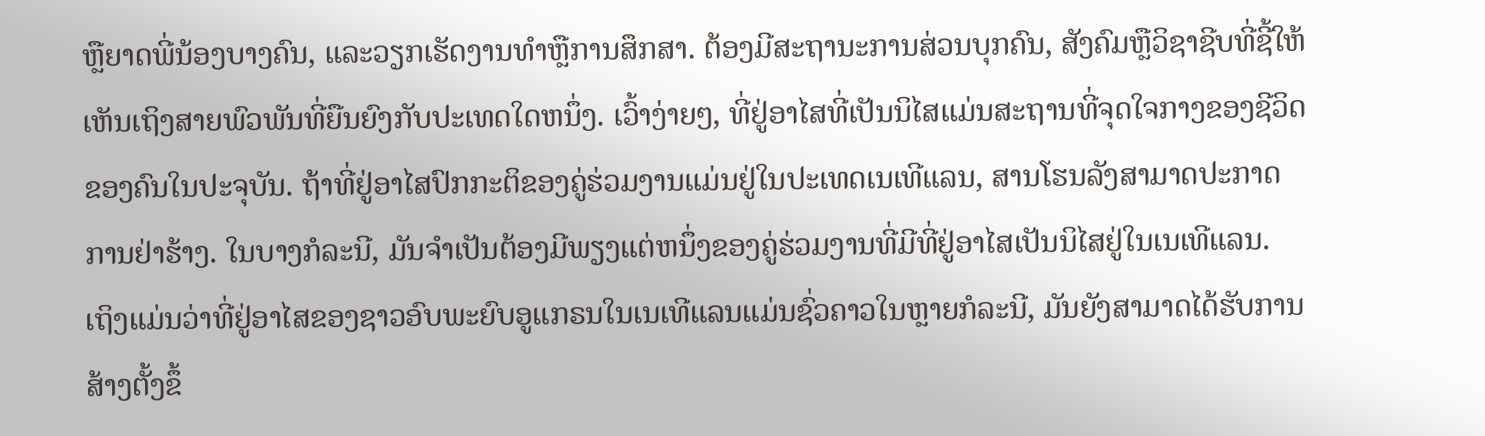ຫຼືຍາດພີ່ນ້ອງບາງຄົນ, ແລະວຽກເຮັດງານທໍາຫຼືການສຶກສາ. ຕ້ອງມີສະຖານະການສ່ວນບຸກຄົນ, ສັງຄົມຫຼືວິຊາຊີບທີ່ຊີ້ໃຫ້ເຫັນເຖິງສາຍພົວພັນທີ່ຍືນຍົງກັບປະເທດໃດຫນຶ່ງ. ເວົ້າງ່າຍໆ, ທີ່ຢູ່ອາໄສທີ່ເປັນນິໄສແມ່ນສະຖານທີ່ຈຸດໃຈກາງຂອງຊີວິດຂອງຄົນໃນປະຈຸບັນ. ຖ້າທີ່ຢູ່ອາໄສປົກກະຕິຂອງຄູ່ຮ່ວມງານແມ່ນຢູ່ໃນປະເທດເນເທີແລນ, ສານໂຮນລັງສາມາດປະກາດການຢ່າຮ້າງ. ໃນບາງກໍລະນີ, ມັນຈໍາເປັນຕ້ອງມີພຽງແຕ່ຫນຶ່ງຂອງຄູ່ຮ່ວມງານທີ່ມີທີ່ຢູ່ອາໄສເປັນນິໄສຢູ່ໃນເນເທີແລນ.
ເຖິງແມ່ນວ່າທີ່ຢູ່ອາໄສຂອງຊາວອົບພະຍົບອູແກຣນໃນເນເທີແລນແມ່ນຊົ່ວຄາວໃນຫຼາຍກໍລະນີ, ມັນຍັງສາມາດໄດ້ຮັບການສ້າງຕັ້ງຂຶ້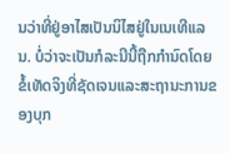ນວ່າທີ່ຢູ່ອາໄສເປັນນິໄສຢູ່ໃນເນເທີແລນ. ບໍ່ວ່າຈະເປັນກໍລະນີນີ້ຖືກກໍານົດໂດຍຂໍ້ເທັດຈິງທີ່ຊັດເຈນແລະສະຖານະການຂອງບຸກ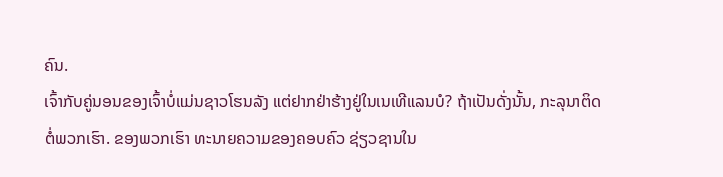ຄົນ.
ເຈົ້າກັບຄູ່ນອນຂອງເຈົ້າບໍ່ແມ່ນຊາວໂຮນລັງ ແຕ່ຢາກຢ່າຮ້າງຢູ່ໃນເນເທີແລນບໍ? ຖ້າເປັນດັ່ງນັ້ນ, ກະລຸນາຕິດຕໍ່ພວກເຮົາ. ຂອງພວກເຮົາ ທະນາຍຄວາມຂອງຄອບຄົວ ຊ່ຽວຊານໃນ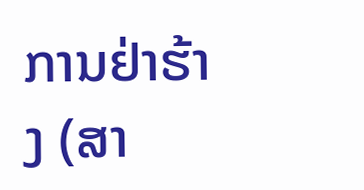ການຢ່າຮ້າງ (ສາ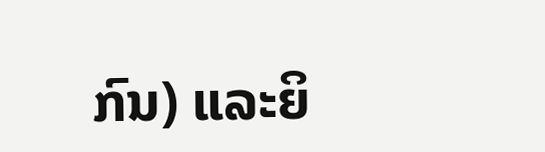ກົນ) ແລະຍິ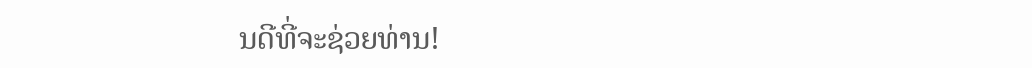ນດີທີ່ຈະຊ່ວຍທ່ານ!